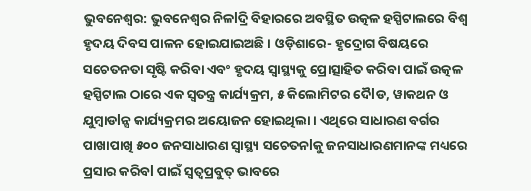ଭୁବନେଶ୍ଵର: ଭୁବନେଶ୍ୱର ନିଳlଦ୍ରି ବିହାରରେ ଅବସ୍ଥିତ ଉତ୍କଳ ହସ୍ପିଟାଲରେ ବିଶ୍ୱ ହୃଦୟ ଦିବସ ପାଳନ ହୋଇଯାଇଅଛି। ଓଡ଼ିଶାରେ- ହୃଦ୍ରୋଗ ବିଷୟରେ ସଚେତନତା ସୃଷ୍ଟି କରିବା ଏବଂ ହୃଦୟ ସ୍ୱାସ୍ଥ୍ୟକୁ ପ୍ରୋତ୍ସାହିତ କରିବା ପାଇଁ ଉତ୍କଳ ହସ୍ପିଟାଲ ଠାରେ ଏକ ସ୍ଵତନ୍ତ୍ର କାର୍ଯ୍ୟକ୍ରମ, ୫ କିଲୋମିଟର ଦୈlଡ, ୱାକଥନ ଓ ଯୁମ୍ବାଡlନ୍ସ କାର୍ଯ୍ୟକ୍ରମର ଅୟୋଜନ ହୋଇଥିଲା। ଏଥିରେ ସାଧାରଣ ବର୍ଗର ପାଖାପାଖି ୫୦୦ ଜନସାଧାରଣ ସ୍ୱାସ୍ଥ୍ୟ ସଚେତନlକୁ ଜନସାଧାରଣମାନଙ୍କ ମଧ୍ୟରେ ପ୍ରସାର କରିବl ପାଇଁ ସ୍ୱତ୍ୱପ୍ରବୁତ୍ ଭାବରେ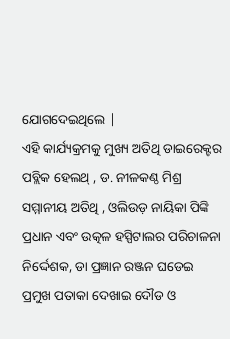ଯୋଗଦେଇଥିଲେ |
ଏହି କାର୍ଯ୍ୟକ୍ରମକୁ ମୁଖ୍ୟ ଅତିଥି ଡାଇରେକ୍ଟର ପବ୍ଲିକ ହେଲଥ୍ , ଡ. ନୀଳକଣ୍ଠ ମିଶ୍ର ସମ୍ମାନୀୟ ଅତିଥି , ଓଲିଉଡ଼ ନାୟିକା ପିଙ୍କି ପ୍ରଧାନ ଏବଂ ଉତ୍କଳ ହସ୍ପିଟାଲର ପରିଚାଳନା ନିର୍ଦ୍ଦେଶକ, ଡା ପ୍ରଜ୍ଞାନ ରଞ୍ଜନ ଘଡେଇ ପ୍ରମୁଖ ପତାକା ଦେଖାଇ ଦୌଡ ଓ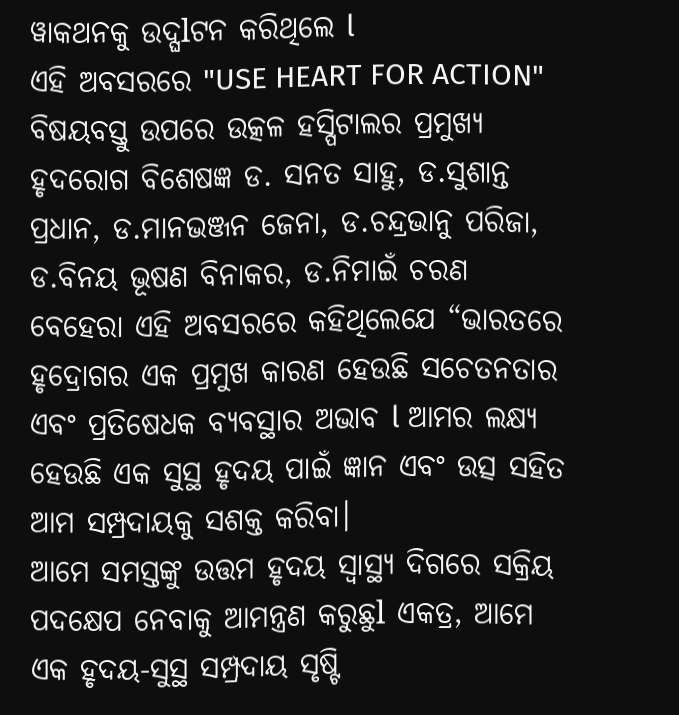ୱାକଥନକୁ ଉଦ୍ଘlଟନ କରିଥିଲେ l
ଏହି ଅବସରରେ "USE HEART FOR ACTION" ବିଷୟବସ୍ତୁ ଉପରେ ଉତ୍କଳ ହସ୍ପିଟାଲର ପ୍ରମୁଖ୍ୟ ହୃଦରୋଗ ବିଶେଷଜ୍ଞ ଡ. ସନତ ସାହୁ, ଡ.ସୁଶାନ୍ତ ପ୍ରଧାନ, ଡ.ମାନଭଞ୍ଜନ ଜେନା, ଡ.ଚନ୍ଦ୍ରଭାନୁ ପରିଜା, ଡ.ବିନୟ ଭୂଷଣ ବିନାକର, ଡ.ନିମାଇଁ ଚରଣ ବେହେରା ଏହି ଅବସରରେ କହିଥିଲେଯେ “ଭାରତରେ ହୃଦ୍ରୋଗର ଏକ ପ୍ରମୁଖ କାରଣ ହେଉଛି ସଚେତନତାର ଏବଂ ପ୍ରତିଷେଧକ ବ୍ୟବସ୍ଥାର ଅଭାବ l ଆମର ଲକ୍ଷ୍ୟ ହେଉଛି ଏକ ସୁସ୍ଥ ହୃଦୟ ପାଇଁ ଜ୍ଞାନ ଏବଂ ଉତ୍ସ ସହିତ ଆମ ସମ୍ପ୍ରଦାୟକୁ ସଶକ୍ତ କରିବା।
ଆମେ ସମସ୍ତଙ୍କୁ ଉତ୍ତମ ହୃଦୟ ସ୍ୱାସ୍ଥ୍ୟ ଦିଗରେ ସକ୍ରିୟ ପଦକ୍ଷେପ ନେବାକୁ ଆମନ୍ତ୍ରଣ କରୁଛୁl ଏକତ୍ର, ଆମେ ଏକ ହୃଦୟ-ସୁସ୍ଥ ସମ୍ପ୍ରଦାୟ ସୃଷ୍ଟି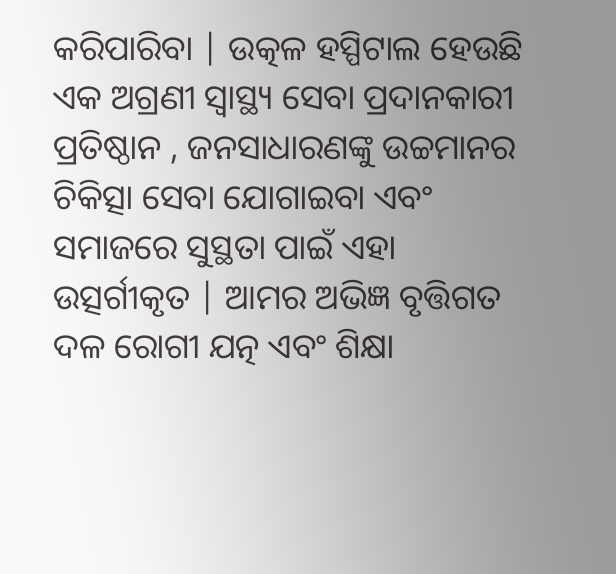କରିପାରିବା | ଉତ୍କଳ ହସ୍ପିଟାଲ ହେଉଛି ଏକ ଅଗ୍ରଣୀ ସ୍ୱାସ୍ଥ୍ୟ ସେବା ପ୍ରଦାନକାରୀ ପ୍ରତିଷ୍ଠାନ , ଜନସାଧାରଣଙ୍କୁ ଉଚ୍ଚମାନର ଚିକିତ୍ସା ସେବା ଯୋଗାଇବା ଏବଂ ସମାଜରେ ସୁସ୍ଥତା ପାଇଁ ଏହା ଉତ୍ସର୍ଗୀକୃତ | ଆମର ଅଭିଜ୍ଞ ବୃତ୍ତିଗତ ଦଳ ରୋଗୀ ଯତ୍ନ ଏବଂ ଶିକ୍ଷା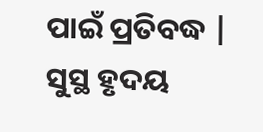ପାଇଁ ପ୍ରତିବଦ୍ଧ | ସୁସ୍ଥ ହୃଦୟ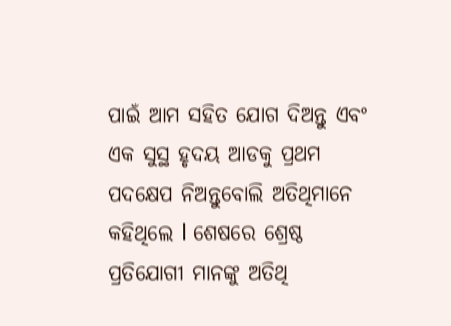ପାଇଁ ଆମ ସହିତ ଯୋଗ ଦିଅନ୍ତୁ ଏବଂ ଏକ ସୁସ୍ଥ ହୃଦୟ ଆଡକୁ ପ୍ରଥମ ପଦକ୍ଷେପ ନିଅନ୍ତୁବୋଲି ଅତିଥିମାନେ କହିଥିଲେ l ଶେଷରେ ଶ୍ରେଷ୍ଠ ପ୍ରତିଯୋଗୀ ମାନଙ୍କୁ ଅତିଥି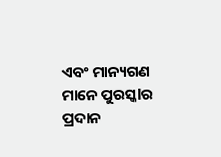ଏବଂ ମାନ୍ୟଗଣ ମାନେ ପୁରସ୍କlର ପ୍ରଦାନ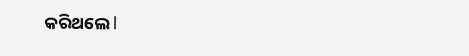କରିଥଲେ l